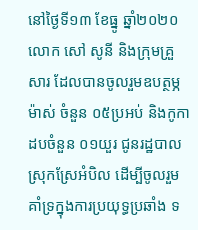នៅថ្ងៃទី១៣ ខែធ្នូ ឆ្នាំ២០២០ លោក សៅ សូនី និងក្រុមគ្រួសារ ដែលបានចូលរួមឧបត្ថម្ភម៉ាស់ ចំនួន ០៥ប្រអប់ និងកូកាដបចំនួន ០១យួរ ជូនរដ្ឋបាលស្រុកស្រែអំបិល ដើម្បីចូលរួមគាំទ្រក្នុងការប្រយុទ្ធប្រឆាំង ទ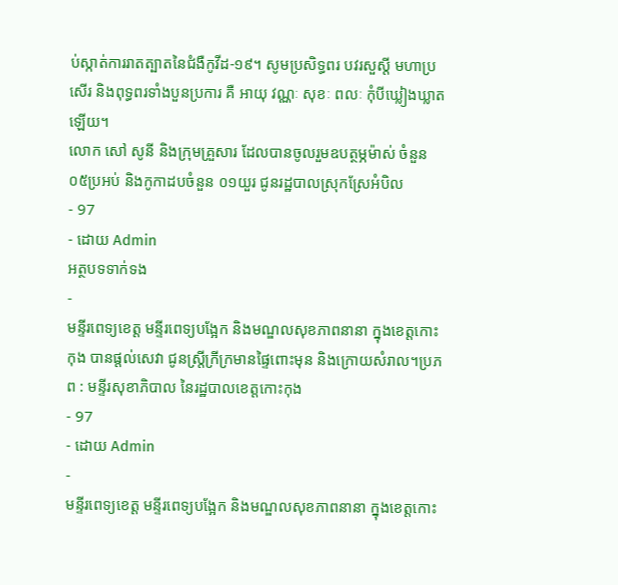ប់ស្កាត់ការរាតត្បាតនៃជំងឺកូវីដ-១៩។ សូមប្រសិទ្ធពរ បវរសួស្ដី មហាប្រសើរ និងពុទ្ធពរទាំងបួនប្រការ គឺ អាយុ វណ្ណៈ សុខៈ ពលៈ កុំបីឃ្លៀងឃ្លាតឡើយ។
លោក សៅ សូនី និងក្រុមគ្រួសារ ដែលបានចូលរួមឧបត្ថម្ភម៉ាស់ ចំនួន ០៥ប្រអប់ និងកូកាដបចំនួន ០១យួរ ជូនរដ្ឋបាលស្រុកស្រែអំបិល
- 97
- ដោយ Admin
អត្ថបទទាក់ទង
-
មន្ទីរពេទ្យខេត្ត មន្ទីរពេទ្យបង្អែក និងមណ្ឌលសុខភាពនានា ក្នុងខេត្តកោះកុង បានផ្ដល់សេវា ជូនស្ត្រីក្រីក្រមានផ្ទៃពោះមុន និងក្រោយសំរាល។ប្រភព : មន្ទីរសុខាភិបាល នៃរដ្ឋបាលខេត្តកោះកុង
- 97
- ដោយ Admin
-
មន្ទីរពេទ្យខេត្ត មន្ទីរពេទ្យបង្អែក និងមណ្ឌលសុខភាពនានា ក្នុងខេត្តកោះ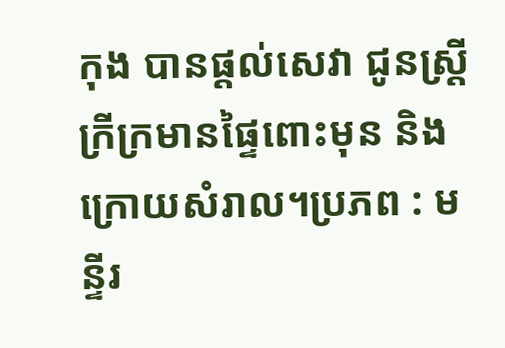កុង បានផ្ដល់សេវា ជូនស្ត្រីក្រីក្រមានផ្ទៃពោះមុន និងក្រោយសំរាល។ប្រភព : មន្ទីរ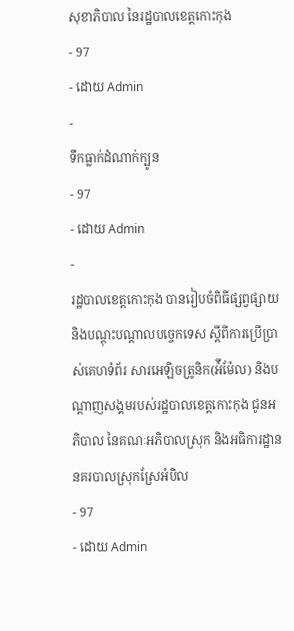សុខាភិបាល នៃរដ្ឋបាលខេត្តកោះកុង
- 97
- ដោយ Admin
-
ទឹកធ្លាក់ដំណាក់ក្បូន
- 97
- ដោយ Admin
-
រដ្ឋបាលខេត្តកោះកុង បានរៀបចំពិធីផ្សព្វផ្សាយ និងបណ្តុះបណ្តាលបច្ចេកទេស ស្តីពីការប្រើប្រាស់គេហទំព័រ សារអេឡិចត្រូនិក(អ៉ីម៉ែល) និងបណ្តាញសង្គមរបស់រដ្ឋបាលខេត្តកោះកុង ជូនអភិបាល នៃគណៈអភិបាលស្រុក និងអធិការដ្ឋាននគរបាលស្រុកស្រែអំបិល
- 97
- ដោយ Admin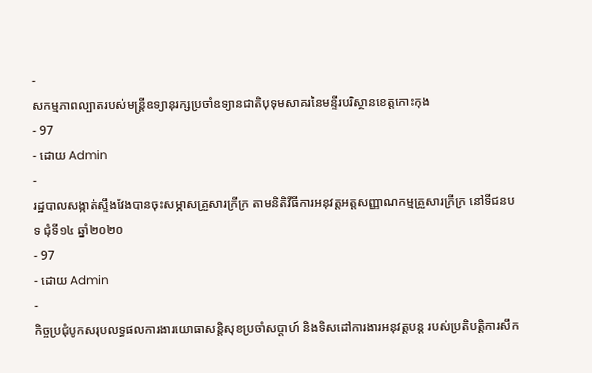-
សកម្មភាពល្បាតរបស់មន្រ្តីឧទ្យានុរក្សប្រចាំឧទ្យានជាតិបុទុមសាគរនៃមន្ទីរបរិស្ថានខេត្តកោះកុង
- 97
- ដោយ Admin
-
រដ្ឋបាលសង្កាត់ស្ទឹងវែងបានចុះសម្ភាសគ្រួសារក្រីក្រ តាមនិតិវីធីការអនុវត្តអត្តសញ្ញាណកម្មគ្រួសារក្រីក្រ នៅទីជនបទ ជុំទី១៤ ឆ្នាំ២០២០
- 97
- ដោយ Admin
-
កិច្ចប្រជុំបូកសរុបលទ្ធផលការងារយោធាសន្តិសុខប្រចាំសប្តាហ៍ និងទិសដៅការងារអនុវត្តបន្ត របស់ប្រតិបត្តិការសឹក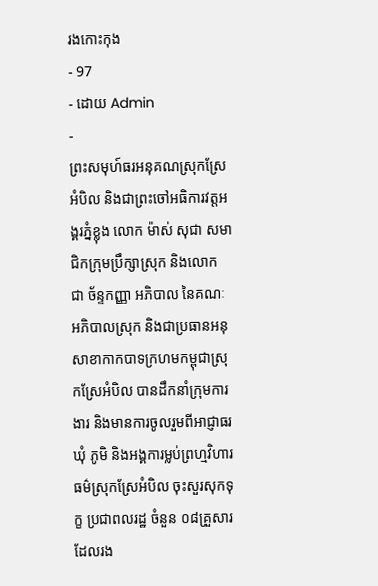រងកោះកុង
- 97
- ដោយ Admin
-
ព្រះសមុហ៍ធរអនុគណស្រុកស្រែអំបិល និងជាព្រះចៅអធិការវត្តអង្គរភ្នំខ្លុង លោក ម៉ាស់ សុជា សមាជិកក្រុមប្រឹក្សាស្រុក និងលោក ជា ច័ន្ទកញ្ញា អភិបាល នៃគណៈអភិបាលស្រុក និងជាប្រធានអនុសាខាកាកបាទក្រហមកម្ពុជាស្រុកស្រែអំបិល បានដឹកនាំក្រុមការងារ និងមានការចូលរួមពីអាជ្ញាធរឃុំ ភូមិ និងអង្គការម្លប់ព្រហ្មវិហារធម៌ស្រុកស្រែអំបិល ចុះសួរសុកទុក្ខ ប្រជាពលរដ្ឋ ចំនួន ០៨គ្រួសារ ដែលរង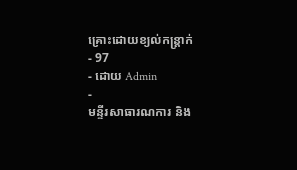គ្រោះដោយខ្យល់កន្ត្រាក់
- 97
- ដោយ Admin
-
មន្ទីរសាធារណការ និង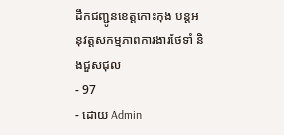ដឹកជញ្ជូនខេត្តកោះកុង បន្តអនុវត្តសកម្មភាពការងារថែទាំ និងជួសជុល
- 97
- ដោយ Admin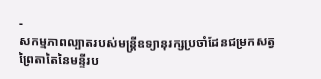-
សកម្មភាពល្បាតរបស់មន្ត្រីឧទ្យានុរក្សប្រចាំដែនជម្រកសត្វព្រៃតាតៃនៃមន្ទីរប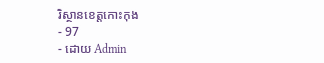រិស្ថានខេត្តកោះកុង
- 97
- ដោយ Admin